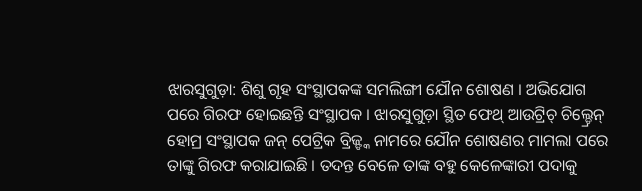ଝାରସୁଗୁଡ଼ା: ଶିଶୁ ଗୃହ ସଂସ୍ଥାପକଙ୍କ ସମଲିଙ୍ଗୀ ଯୌନ ଶୋଷଣ । ଅଭିଯୋଗ ପରେ ଗିରଫ ହୋଇଛନ୍ତି ସଂସ୍ଥାପକ । ଝାରସୁଗୁଡ଼ା ସ୍ଥିତ ଫେଥ୍ ଆଉଟ୍ରିଚ୍ ଚିଲ୍ଡ୍ରେନ୍ ହୋମ୍ର ସଂସ୍ଥାପକ ଜନ୍ ପେଟ୍ରିକ ବ୍ରିଜ୍ଙ୍କ ନାମରେ ଯୌନ ଶୋଷଣର ମାମଲା ପରେ ତାଙ୍କୁ ଗିରଫ କରାଯାଇଛି । ତଦନ୍ତ ବେଳେ ତାଙ୍କ ବହୁ କେଳେଙ୍କାରୀ ପଦାକୁ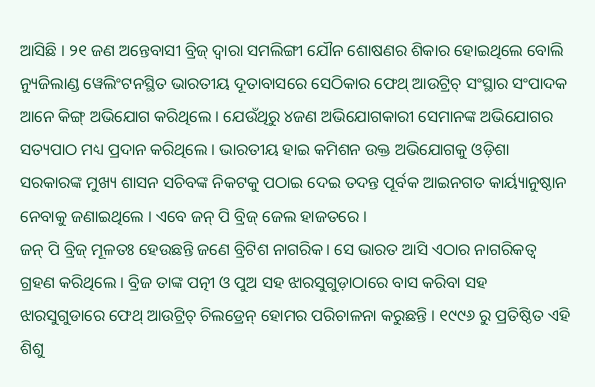ଆସିଛି । ୨୧ ଜଣ ଅନ୍ତେବାସୀ ବ୍ରିଜ୍ ଦ୍ୱାରା ସମଲିଙ୍ଗୀ ଯୌନ ଶୋଷଣର ଶିକାର ହୋଇଥିଲେ ବୋଲି ନ୍ୟୁଜିଲାଣ୍ଡ ୱେଲିଂଟନସ୍ଥିତ ଭାରତୀୟ ଦୂତାବାସରେ ସେଠିକାର ଫେଥ୍ ଆଉଟ୍ରିଚ୍ ସଂସ୍ଥାର ସଂପାଦକ ଆନେ କିଙ୍ଗ୍ ଅଭିଯୋଗ କରିଥିଲେ । ଯେଉଁଥିରୁ ୪ଜଣ ଅଭିଯୋଗକାରୀ ସେମାନଙ୍କ ଅଭିଯୋଗର ସତ୍ୟପାଠ ମଧ୍ୟ ପ୍ରଦାନ କରିଥିଲେ । ଭାରତୀୟ ହାଇ କମିଶନ ଉକ୍ତ ଅଭିଯୋଗକୁ ଓଡ଼ିଶା ସରକାରଙ୍କ ମୁଖ୍ୟ ଶାସନ ସଚିବଙ୍କ ନିକଟକୁ ପଠାଇ ଦେଇ ତଦନ୍ତ ପୂର୍ବକ ଆଇନଗତ କାର୍ୟ୍ୟାନୁଷ୍ଠାନ ନେବାକୁ ଜଣାଇଥିଲେ । ଏବେ ଜନ୍ ପି ବ୍ରିଜ୍ ଜେଲ ହାଜତରେ ।
ଜନ୍ ପି ବ୍ରିଜ୍ ମୂଳତଃ ହେଉଛନ୍ତି ଜଣେ ବ୍ରିଟିଶ ନାଗରିକ। ସେ ଭାରତ ଆସି ଏଠାର ନାଗରିକତ୍ୱ ଗ୍ରହଣ କରିଥିଲେ । ବ୍ରିଜ ତାଙ୍କ ପତ୍ନୀ ଓ ପୁଅ ସହ ଝାରସୁଗୁଡ଼ାଠାରେ ବାସ କରିବା ସହ ଝାରସୁଗୁଡାରେ ଫେଥ୍ ଆଉଟ୍ରିଚ୍ ଚିଲଡ୍ରେନ୍ ହୋମର ପରିଚାଳନା କରୁଛନ୍ତି । ୧୯୯୬ ରୁ ପ୍ରତିଷ୍ଠିତ ଏହି ଶିଶୁ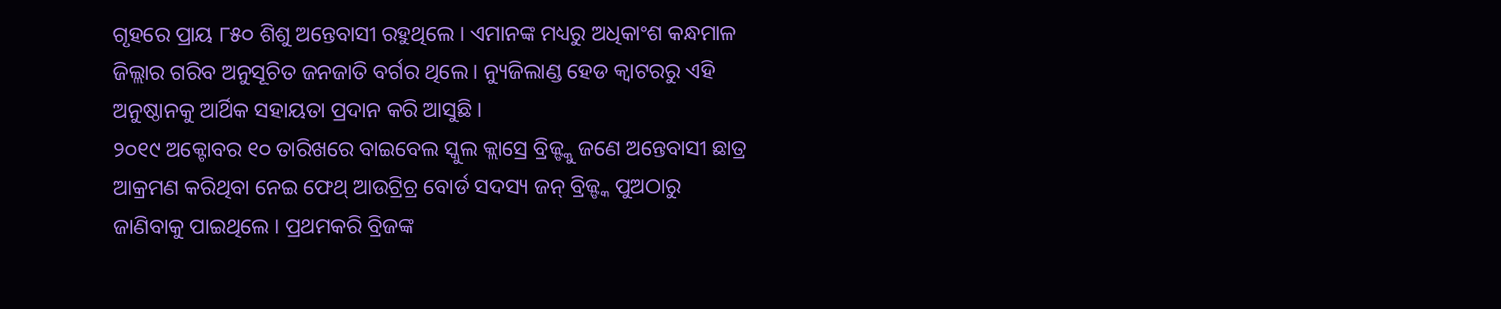ଗୃହରେ ପ୍ରାୟ ୮୫୦ ଶିଶୁ ଅନ୍ତେବାସୀ ରହୁଥିଲେ । ଏମାନଙ୍କ ମଧ୍ୟରୁ ଅଧିକାଂଶ କନ୍ଧମାଳ ଜିଲ୍ଲାର ଗରିବ ଅନୁସୂଚିତ ଜନଜାତି ବର୍ଗର ଥିଲେ । ନ୍ୟୁଜିଲାଣ୍ଡ ହେଡ କ୍ୱାଟରରୁ ଏହି ଅନୁଷ୍ଠାନକୁ ଆର୍ଥିକ ସହାୟତା ପ୍ରଦାନ କରି ଆସୁଛି ।
୨୦୧୯ ଅକ୍ଟୋବର ୧୦ ତାରିଖରେ ବାଇବେଲ ସ୍କୁଲ କ୍ଲାସ୍ରେ ବ୍ରିଜ୍ଙ୍କୁ ଜଣେ ଅନ୍ତେବାସୀ ଛାତ୍ର ଆକ୍ରମଣ କରିଥିବା ନେଇ ଫେଥ୍ ଆଉଟ୍ରିଚ୍ର ବୋର୍ଡ ସଦସ୍ୟ ଜନ୍ ବ୍ରିଜ୍ଙ୍କ ପୁଅଠାରୁ ଜାଣିବାକୁ ପାଇଥିଲେ । ପ୍ରଥମକରି ବ୍ରିଜଙ୍କ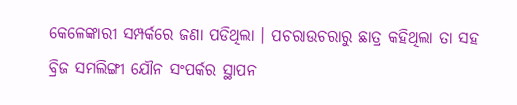କେଳେଙ୍କାରୀ ସମ୍ପର୍କରେ ଜଣା ପଡିଥିଲା । ପଚରାଉଚରାରୁ ଛାତ୍ର କହିଥିଲା ତା ସହ ବ୍ରିଜ ସମଲିଙ୍ଗୀ ଯୌନ ସଂପର୍କର ସ୍ଥାପନ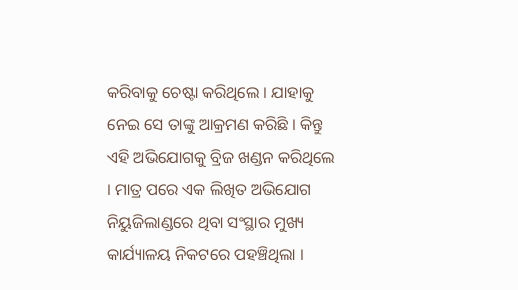କରିବାକୁ ଚେଷ୍ଟା କରିଥିଲେ । ଯାହାକୁ ନେଇ ସେ ତାଙ୍କୁ ଆକ୍ରମଣ କରିଛି । କିନ୍ତୁ ଏହି ଅଭିଯୋଗକୁ ବ୍ରିଜ ଖଣ୍ଡନ କରିଥିଲେ । ମାତ୍ର ପରେ ଏକ ଲିଖିତ ଅଭିଯୋଗ ନିୟୁଜିଲାଣ୍ଡରେ ଥିବା ସଂସ୍ଥାର ମୁଖ୍ୟ କାର୍ଯ୍ୟାଳୟ ନିକଟରେ ପହଞ୍ଚିଥିଲା ।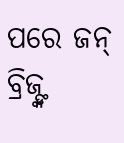ପରେ ଜନ୍ ବ୍ରିଜ୍ଙ୍କ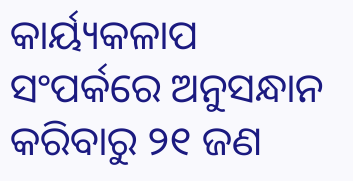କାର୍ୟ୍ୟକଳାପ ସଂପର୍କରେ ଅନୁସନ୍ଧାନ କରିବାରୁ ୨୧ ଜଣ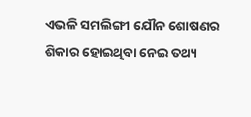ଏଭଳି ସମଲିଙ୍ଗୀ ଯୌନ ଶୋଷଣର ଶିକାର ହୋଇଥିବା ନେଇ ତଥ୍ୟ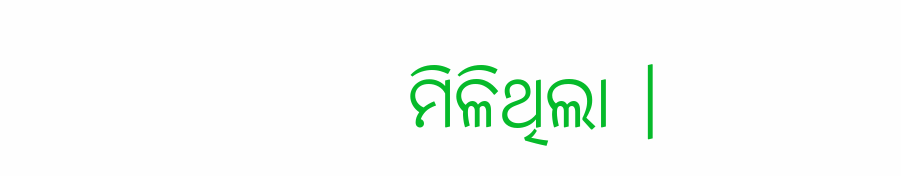ମିଳିଥିଲା ।